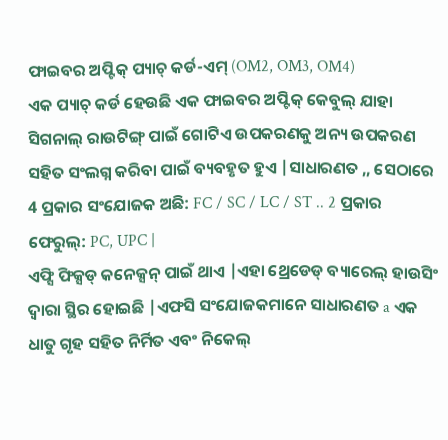ଫାଇବର ଅପ୍ଟିକ୍ ପ୍ୟାଚ୍ କର୍ଡ-ଏମ୍ (OM2, OM3, OM4)
ଏକ ପ୍ୟାଚ୍ କର୍ଡ ହେଉଛି ଏକ ଫାଇବର ଅପ୍ଟିକ୍ କେବୁଲ୍ ଯାହା ସିଗନାଲ୍ ରାଉଟିଙ୍ଗ୍ ପାଇଁ ଗୋଟିଏ ଉପକରଣକୁ ଅନ୍ୟ ଉପକରଣ ସହିତ ସଂଲଗ୍ନ କରିବା ପାଇଁ ବ୍ୟବହୃତ ହୁଏ |ସାଧାରଣତ ,, ସେଠାରେ 4 ପ୍ରକାର ସଂଯୋଜକ ଅଛି: FC / SC / LC / ST .. 2 ପ୍ରକାର ଫେରୁଲ୍: PC, UPC |
ଏଫ୍ସି ଫିକ୍ସଡ୍ କନେକ୍ସନ୍ ପାଇଁ ଥାଏ |ଏହା ଥ୍ରେଡେଡ୍ ବ୍ୟାରେଲ୍ ହାଉସିଂ ଦ୍ୱାରା ସ୍ଥିର ହୋଇଛି |ଏଫସି ସଂଯୋଜକମାନେ ସାଧାରଣତ a ଏକ ଧାତୁ ଗୃହ ସହିତ ନିର୍ମିତ ଏବଂ ନିକେଲ୍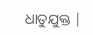ଧାତୁଯୁକ୍ତ |